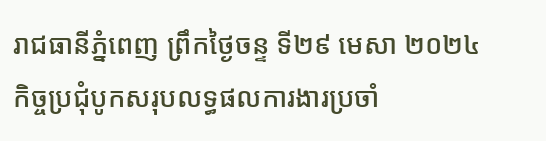រាជធានីភ្នំពេញ ព្រឹកថ្ងៃចន្ទ ទី២៩ មេសា ២០២៤
កិច្ចប្រជុំបូកសរុបលទ្ធផលការងារប្រចាំ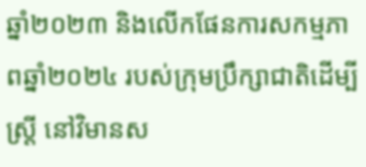ឆ្នាំ២០២៣ និងលើកផែនការសកម្មភាពឆ្នាំ២០២៤ របស់ក្រុមប្រឹក្សាជាតិដើម្បីស្ត្រី នៅវិមានស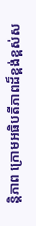ន្តិភាព ក្រោមអធិបតីភាពដ៏ខ្ពង់ខ្ពស់ស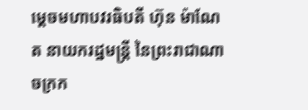ម្តេចមហាបវរធិបតី ហ៊ុន ម៉ាណែត នាយករដ្ឋមន្ត្រី នៃព្រះរាជាណាចក្រក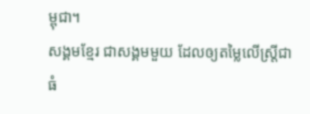ម្ពុជា។
សង្គមខ្មែរ ជាសង្គមមួយ ដែលឲ្យតម្លៃលើស្រ្ដីជាធំ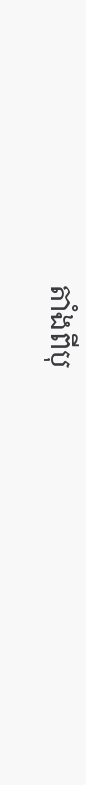តាំងពីបុ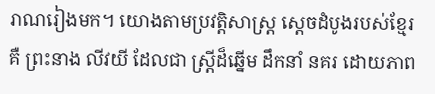រាណរៀងមក។ យោងតាមប្រវត្ដិសាស្រ្ដ ស្ដេចដំបូងរបស់ខ្មែរ គឺ ព្រះនាង លីវយី ដែលជា ស្រ្ដីដ៏ឆ្នើម ដឹកនាំ នគរ ដោយភាព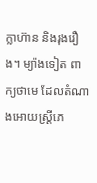ក្លាហ៊ាន និងរុងរឿង។ ម្យ៉ាងទៀត ពាក្យថាមេ ដែលតំណាងអោយស្រ្ដីភេ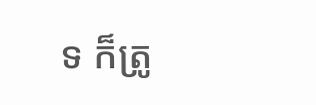ទ ក៏ត្រូ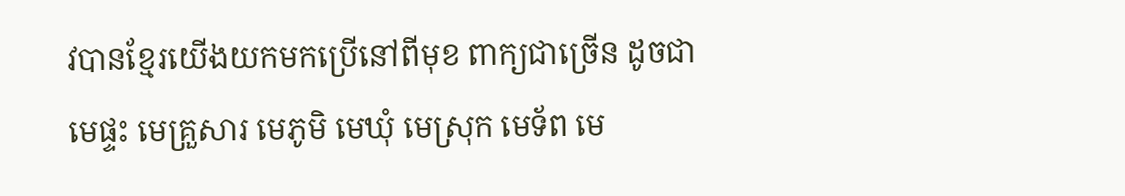វបានខ្មែរយើងយកមកប្រើនៅពីមុខ ពាក្យជាច្រើន ដូចជា មេផ្ទះ មេគ្រួសារ មេភូមិ មេឃុំ មេស្រុក មេទ័ព មេ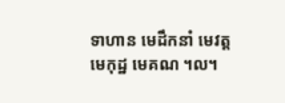ទាហាន មេដឹកនាំ មេវត្ត មេកុដ្ឋ មេគណ ។ល។